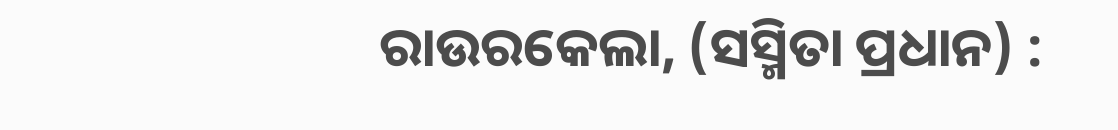ରାଉରକେଲା, (ସସ୍ମିତା ପ୍ରଧାନ) :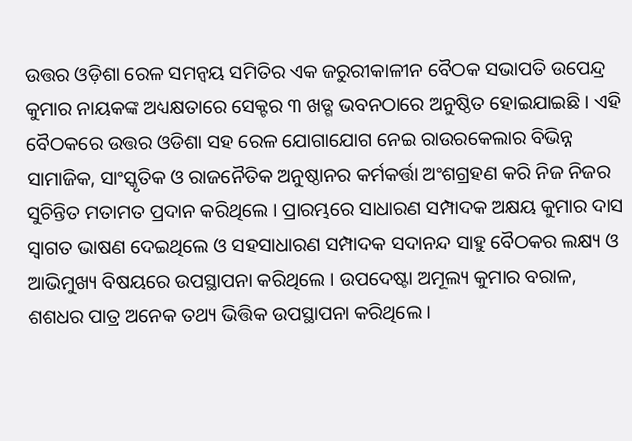ଉତ୍ତର ଓଡ଼ିଶା ରେଳ ସମନ୍ୱୟ ସମିତିର ଏକ ଜରୁରୀକାଳୀନ ବୈଠକ ସଭାପତି ଉପେନ୍ଦ୍ର କୁମାର ନାୟକଙ୍କ ଅଧ୍ୟକ୍ଷତାରେ ସେକ୍ଟର ୩ ଖଡ୍ଗ ଭବନଠାରେ ଅନୁଷ୍ଠିତ ହୋଇଯାଇଛି । ଏହି ବୈଠକରେ ଉତ୍ତର ଓଡିଶା ସହ ରେଳ ଯୋଗାଯୋଗ ନେଇ ରାଉରକେଲାର ବିଭିନ୍ନ ସାମାଜିକ, ସାଂସ୍କୃତିକ ଓ ରାଜନୈତିକ ଅନୁଷ୍ଠାନର କର୍ମକର୍ତ୍ତା ଅଂଶଗ୍ରହଣ କରି ନିଜ ନିଜର ସୁଚିନ୍ତିତ ମତାମତ ପ୍ରଦାନ କରିଥିଲେ । ପ୍ରାରମ୍ଭରେ ସାଧାରଣ ସମ୍ପାଦକ ଅକ୍ଷୟ କୁମାର ଦାସ ସ୍ଵାଗତ ଭାଷଣ ଦେଇଥିଲେ ଓ ସହସାଧାରଣ ସମ୍ପାଦକ ସଦାନନ୍ଦ ସାହୁ ବୈଠକର ଲକ୍ଷ୍ୟ ଓ ଆଭିମୁଖ୍ୟ ବିଷୟରେ ଉପସ୍ଥାପନା କରିଥିଲେ । ଉପଦେଷ୍ଟା ଅମୂଲ୍ୟ କୁମାର ବରାଳ, ଶଶଧର ପାତ୍ର ଅନେକ ତଥ୍ୟ ଭିତ୍ତିକ ଉପସ୍ଥାପନା କରିଥିଲେ ।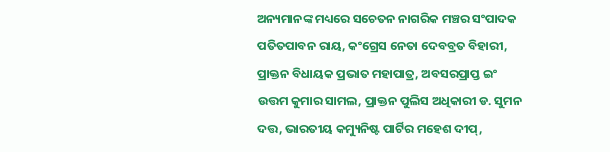ଅନ୍ୟମାନଙ୍କ ମଧ୍ୟରେ ସଚେତନ ନାଗରିକ ମଞ୍ଚର ସଂପାଦକ ପତିତପାବନ ରାୟ, କଂଗ୍ରେସ ନେତା ଦେବବ୍ରତ ବିହାରୀ, ପ୍ରାକ୍ତନ ବିଧାୟକ ପ୍ରଭାତ ମହାପାତ୍ର, ଅବସରପ୍ରାପ୍ତ ଇଂ ଉତ୍ତମ କୁମାର ସାମଲ, ପ୍ରାକ୍ତନ ପୁଲିସ ଅଧିକାରୀ ଡ. ସୁମନ ଦତ୍ତ, ଭାରତୀୟ କମ୍ୟୁନିଷ୍ଟ ପାର୍ଟିର ମହେଶ ଦୀପ୍,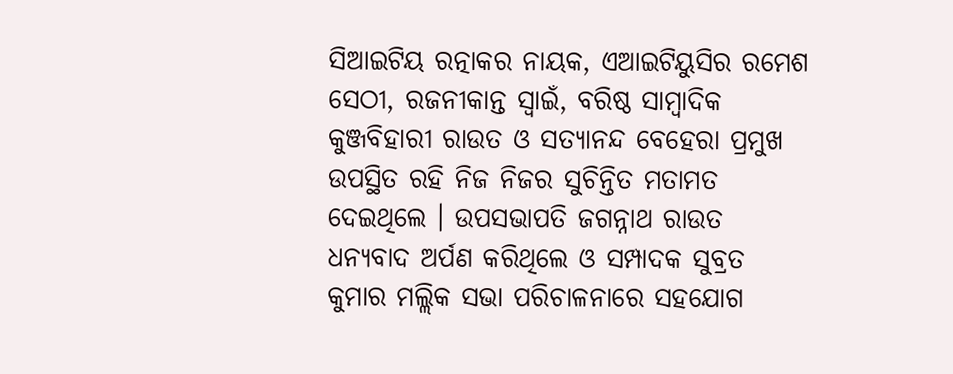ସିଆଇଟିୟ ରତ୍ନାକର ନାୟକ, ଏଆଇଟିୟୁସିର ରମେଶ ସେଠୀ, ରଜନୀକାନ୍ତ ସ୍ଵାଇଁ, ବରିଷ୍ଠ ସାମ୍ବାଦିକ କୁଞ୍ଜବିହାରୀ ରାଉତ ଓ ସତ୍ୟାନନ୍ଦ ବେହେରା ପ୍ରମୁଖ ଉପସ୍ଥିତ ରହି ନିଜ ନିଜର ସୁଚିନ୍ତିତ ମତାମତ ଦେଇଥିଲେ । ଉପସଭାପତି ଜଗନ୍ନାଥ ରାଉତ ଧନ୍ୟବାଦ ଅର୍ପଣ କରିଥିଲେ ଓ ସମ୍ପାଦକ ସୁବ୍ରତ କୁମାର ମଲ୍ଲିକ ସଭା ପରିଚାଳନାରେ ସହଯୋଗ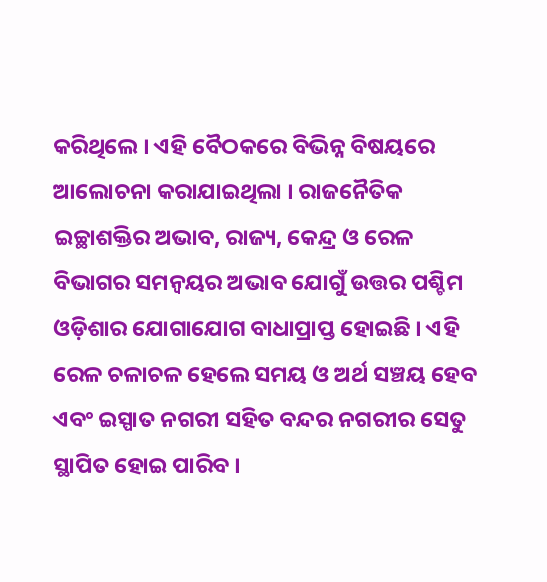କରିଥିଲେ । ଏହି ବୈଠକରେ ବିଭିନ୍ନ ବିଷୟରେ ଆଲୋଚନା କରାଯାଇଥିଲା । ରାଜନୈତିକ ଇଚ୍ଛାଶକ୍ତିର ଅଭାବ, ରାଜ୍ୟ, କେନ୍ଦ୍ର ଓ ରେଳ ବିଭାଗର ସମନ୍ୱୟର ଅଭାବ ଯୋଗୁଁ ଉତ୍ତର ପଶ୍ଚିମ ଓଡ଼ିଶାର ଯୋଗାଯୋଗ ବାଧାପ୍ରାପ୍ତ ହୋଇଛି । ଏହି ରେଳ ଚଳାଚଳ ହେଲେ ସମୟ ଓ ଅର୍ଥ ସଞ୍ଚୟ ହେବ ଏବଂ ଇସ୍ପାତ ନଗରୀ ସହିତ ବନ୍ଦର ନଗରୀର ସେତୁ ସ୍ଥାପିତ ହୋଇ ପାରିବ ।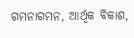ଗମନାଗମନ, ଆର୍ଥିକ ବିକାଶ,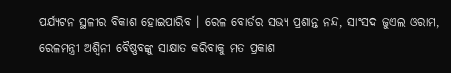ପର୍ଯ୍ୟଟନ ସ୍ଥଳୀର ବିକାଶ ହୋଇପାରିବ । ରେଳ ବୋର୍ଡର ସଭ୍ୟ ପ୍ରଶାନ୍ତ ନନ୍ଦ, ସାଂସଦ ଜୁଏଲ ଓରାମ, ରେଳମନ୍ତ୍ରୀ ଅଶ୍ଵିନୀ ବୈଷ୍ଣବଙ୍କୁ ସାକ୍ଷାତ କରିବାକୁ ମତ ପ୍ରକାଶ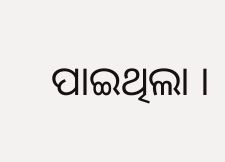ପାଇଥିଲା ।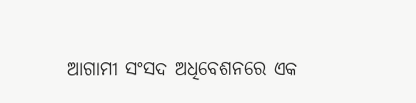ଆଗାମୀ ସଂସଦ ଅଧିବେଶନରେ ଏକ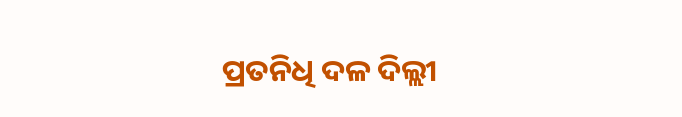ପ୍ରତନିଧି ଦଳ ଦିଲ୍ଲୀ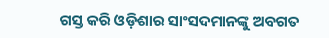ଗସ୍ତ କରି ଓଡ଼ିଶାର ସାଂସଦମାନଙ୍କୁ ଅବଗତ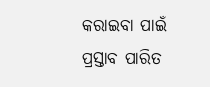କରାଇବା ପାଇଁ ପ୍ରସ୍ତାବ ପାରିତ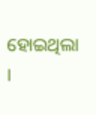ହୋଇଥିଲା ।